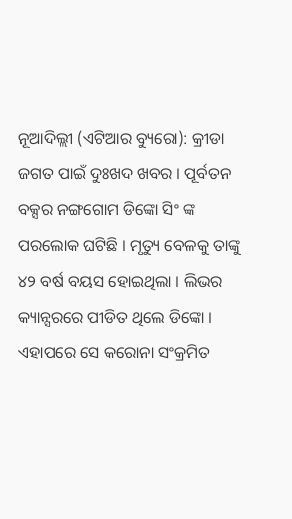ନୂଆଦିଲ୍ଲୀ (ଏଟିଆର ବ୍ୟୁରୋ): କ୍ରୀଡା ଜଗତ ପାଇଁ ଦୁଃଖଦ ଖବର । ପୂର୍ବତନ ବକ୍ସର ନଙ୍ଗଗୋମ ଡିଙ୍କୋ ସିଂ ଙ୍କ ପରଲୋକ ଘଟିଛି । ମୃତ୍ୟୁ ବେଳକୁ ତାଙ୍କୁ ୪୨ ବର୍ଷ ବୟସ ହୋଇଥିଲା । ଲିଭର କ୍ୟାନ୍ସରରେ ପୀଡିତ ଥିଲେ ଡିଙ୍କୋ । ଏହାପରେ ସେ କରୋନା ସଂକ୍ରମିତ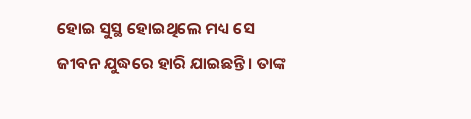ହୋଇ ସୁସ୍ଥ ହୋଇଥିଲେ ମଧ୍ୟ ସେ ଜୀବନ ଯୁଦ୍ଧରେ ହାରି ଯାଇଛନ୍ତି । ତାଙ୍କ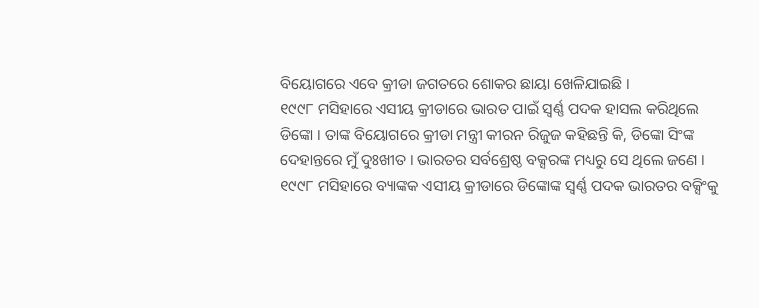ବିୟୋଗରେ ଏବେ କ୍ରୀଡା ଜଗତରେ ଶୋକର ଛାୟା ଖେଳିଯାଇଛି ।
୧୯୯୮ ମସିହାରେ ଏସୀୟ କ୍ରୀଡାରେ ଭାରତ ପାଇଁ ସ୍ୱର୍ଣ୍ଣ ପଦକ ହାସଲ କରିଥିଲେ ଡିଙ୍କୋ । ତାଙ୍କ ବିୟୋଗରେ କ୍ରୀଡା ମନ୍ତ୍ରୀ କୀରନ ରିଜୁଜ କହିଛନ୍ତି କି, ଡିଙ୍କୋ ସିଂଙ୍କ ଦେହାନ୍ତରେ ମୁଁ ଦୁଃଖୀତ । ଭାରତର ସର୍ବଶ୍ରେଷ୍ଠ ବକ୍ସରଙ୍କ ମଧ୍ୟରୁ ସେ ଥିଲେ ଜଣେ । ୧୯୯୮ ମସିହାରେ ବ୍ୟାଙ୍କକ ଏସୀୟ କ୍ରୀଡାରେ ଡିଙ୍କୋଙ୍କ ସ୍ୱର୍ଣ୍ଣ ପଦକ ଭାରତର ବକ୍ସିଂକୁ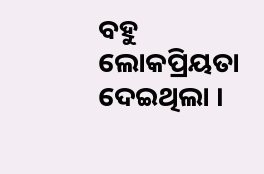ବହୁ ଲୋକପ୍ରିୟତା ଦେଇଥିଲା ।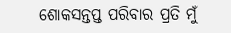ଶୋକସନ୍ତପ୍ତ ପରିବାର ପ୍ରତି ମୁଁ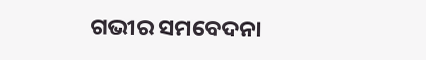ଗଭୀର ସମବେଦନା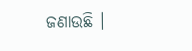ଜଣାଉଛି ।